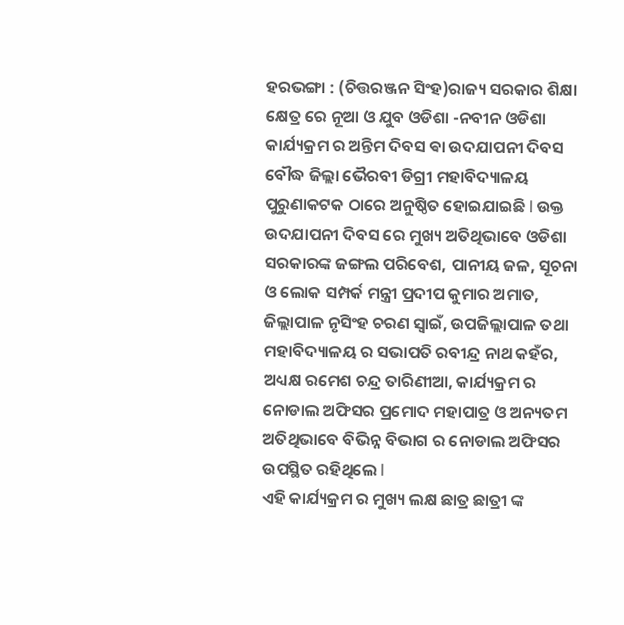ହରଭଙ୍ଗା : (ଚିତ୍ତରଞ୍ଜନ ସିଂହ)ରାଜ୍ୟ ସରକାର ଶିକ୍ଷା କ୍ଷେତ୍ର ରେ ନୂଆ ଓ ଯୁବ ଓଡିଶା -ନବୀନ ଓଡିଶା କାର୍ଯ୍ୟକ୍ରମ ର ଅନ୍ତିମ ଦିବସ ଵା ଉଦଯାପନୀ ଦିବସ ବୌଦ୍ଧ ଜିଲ୍ଲା ଭୈରବୀ ଡିଗ୍ରୀ ମହାବିଦ୍ୟାଳୟ ପୁରୁଣାକଟକ ଠାରେ ଅନୁଷ୍ଠିତ ହୋଇଯାଇଛି l ଉକ୍ତ ଉଦଯାପନୀ ଦିବସ ରେ ମୁଖ୍ୟ ଅତିଥିଭାବେ ଓଡିଶା ସରକାରଙ୍କ ଜଙ୍ଗଲ ପରିବେଶ, ପାନୀୟ ଜଳ, ସୂଚନା ଓ ଲୋକ ସମ୍ପର୍କ ମନ୍ତ୍ରୀ ପ୍ରଦୀପ କୁମାର ଅମାତ, ଜିଲ୍ଲାପାଳ ନୃସିଂହ ଚରଣ ସ୍ୱାଇଁ, ଉପଜିଲ୍ଲାପାଳ ତଥା ମହାବିଦ୍ୟାଳୟ ର ସଭାପତି ରବୀନ୍ଦ୍ର ନାଥ କହଁର, ଅଧ୍ୟକ୍ଷ ରମେଶ ଚନ୍ଦ୍ର ତାରିଣୀଆ, କାର୍ଯ୍ୟକ୍ରମ ର ନୋଡାଲ ଅଫିସର ପ୍ରମୋଦ ମହାପାତ୍ର ଓ ଅନ୍ୟତମ ଅତିଥିଭାବେ ବିଭିନ୍ନ ବିଭାଗ ର ନୋଡାଲ ଅଫିସର ଉପସ୍ଥିତ ରହିଥିଲେ l
ଏହି କାର୍ଯ୍ୟକ୍ରମ ର ମୁଖ୍ୟ ଲକ୍ଷ ଛାତ୍ର ଛାତ୍ରୀ ଙ୍କ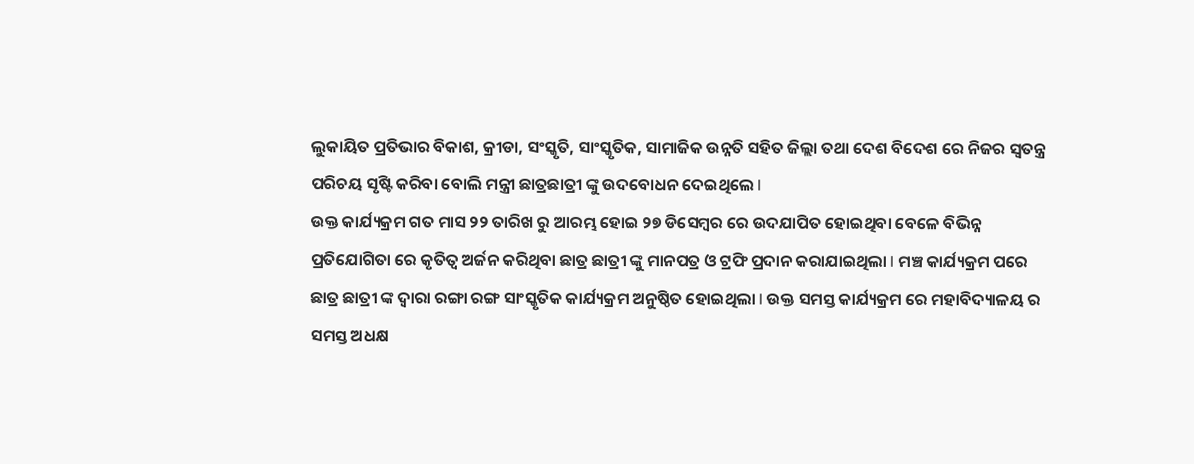ଲୁକାୟିତ ପ୍ରତିଭାର ବିକାଶ, କ୍ରୀଡା, ସଂସ୍କୃତି, ସାଂସ୍କୃତିକ, ସାମାଜିକ ଉନ୍ନତି ସହିତ ଜିଲ୍ଲା ତଥା ଦେଶ ବିଦେଶ ରେ ନିଜର ସ୍ୱତନ୍ତ୍ର ପରିଚୟ ସୃଷ୍ଟି କରିବା ବୋଲି ମନ୍ତ୍ରୀ ଛାତ୍ରଛାତ୍ରୀ ଙ୍କୁ ଉଦବୋଧନ ଦେଇଥିଲେ l
ଉକ୍ତ କାର୍ଯ୍ୟକ୍ରମ ଗତ ମାସ ୨୨ ତାରିଖ ରୁ ଆରମ୍ଭ ହୋଇ ୨୭ ଡିସେମ୍ବର ରେ ଉଦଯାପିତ ହୋଇଥିବା ବେଳେ ବିଭିନ୍ନ ପ୍ରତିଯୋଗିତା ରେ କୃତିତ୍ୱ ଅର୍ଜନ କରିଥିବା ଛାତ୍ର ଛାତ୍ରୀ ଙ୍କୁ ମାନପତ୍ର ଓ ଟ୍ରଫି ପ୍ରଦାନ କରାଯାଇଥିଲା l ମଞ୍ଚ କାର୍ଯ୍ୟକ୍ରମ ପରେ ଛାତ୍ର ଛାତ୍ରୀ ଙ୍କ ଦ୍ୱାରା ରଙ୍ଗା ରଙ୍ଗ ସାଂସ୍କୃତିକ କାର୍ଯ୍ୟକ୍ରମ ଅନୁଷ୍ଠିତ ହୋଇଥିଲା l ଉକ୍ତ ସମସ୍ତ କାର୍ଯ୍ୟକ୍ରମ ରେ ମହାବିଦ୍ୟାଳୟ ର ସମସ୍ତ ଅଧକ୍ଷ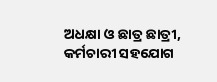ଅଧକ୍ଷା ଓ ଛାତ୍ର ଛାତ୍ରୀ, କର୍ମଚାରୀ ସହଯୋଗ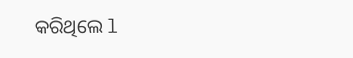କରିଥିଲେ l